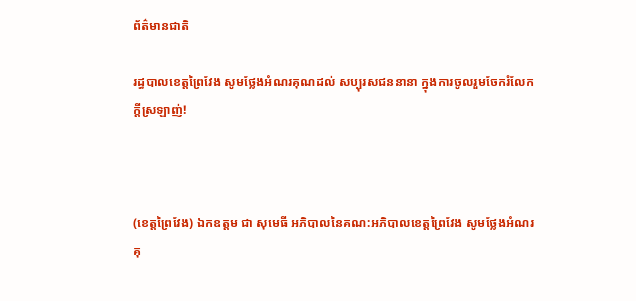ព័ត៌មានជាតិ

រដ្ធបាលខេត្តព្រៃវែង សូមថ្លែងអំណរគុណដល់ សប្បុរសជននានា ក្នុងការចូលរួមចែករំលែកក្ដីស្រឡាញ់!



(ខេត្តព្រៃវែង) ឯកឧត្តម ជា សុមេធី អភិបាលនៃគណ:អភិបាលខេត្តព្រៃវែង សូមថ្លែងអំណរគុ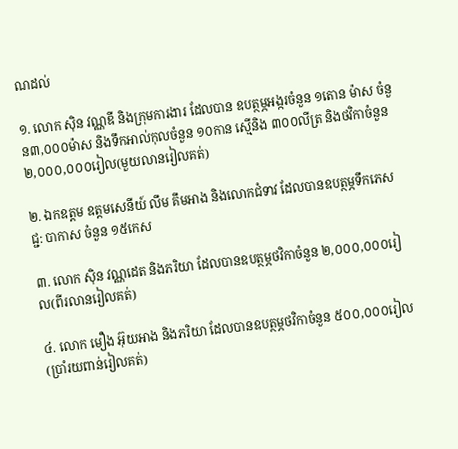ណដល់

១. លោក សុិន វណ្ណឌី និងក្រុមការងារ ដែលបាន ឧបត្ថម្ភអង្ករចំនួន ១តោន ម៉ាស ចំនួន៣,០០០ម៉ាស និងទឹកអាល់កុលចំនួន ១០កាន ស្មើនិង ៣០០លីត្រ និងថវិកាចំនួន ២,០០០,០០០រៀល(មួយលានរៀលគត់)

២. ឯកឧត្តម ឧត្តមសេនីយ៍ លឹម គឹមអាង និងលោកជំទាវ ដែលបានឧបត្ថម្ភទឹកភេសជ្ជ: បាកាស ចំនួន ១៥កេស

៣. លោក សុិន វណ្ណដេត និងភរិយា ដែលបានឧបត្ថម្ភថវិកាចំនួន ២,០០០,០០០រៀល(ពីរលានរៀលគត់)

៤. លោក មឿង អ៊ុយអាង និងភរិយា ដែលបានឧបត្ថម្ភថវិកាចំនួន ៥០០,០០០រៀល(ប្រាំរយពាន់រៀលគត់)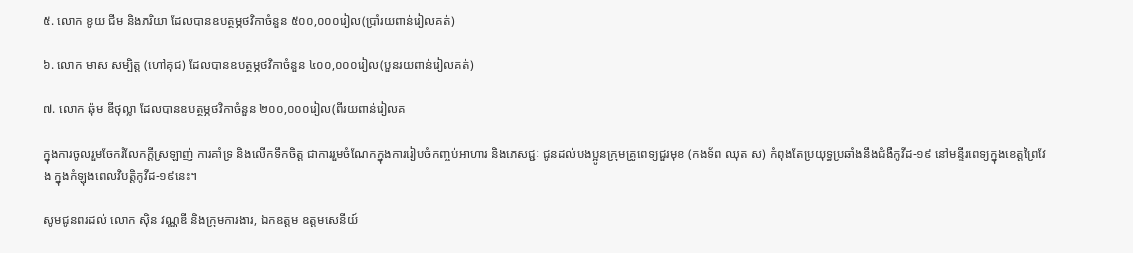៥. លោក ខូយ ជីម និងភរិយា ដែលបានឧបត្ថម្ភថវិកាចំនួន ៥០០,០០០រៀល(ប្រាំរយពាន់រៀលគត់)

៦. លោក មាស សម្បិត្ត (ហៅគុជ) ដែលបានឧបត្ថម្ភថវិកាចំនួន ៤០០,០០០រៀល(បួនរយពាន់រៀលគត់)

៧. លោក ឆ៉ុម ឌីថុល្លា ដែលបានឧបត្ថម្ភថវិកាចំនួន ២០០,០០០រៀល(ពីរយពាន់រៀលគ

ក្នុងការចូលរួមចែករំលែកក្ដីស្រឡាញ់ ការគាំទ្រ និងលើកទឹកចិត្ត ជាការរួមចំណែកក្នុងការរៀបចំកញ្ចប់អាហារ និងភេសជ្ជៈ ជូនដល់បងប្អូនក្រុមគ្រូពេទ្យជួរមុខ (កងទ័ព ឈុត ស) កំពុងតែប្រយុទ្ធប្រឆាំងនឹងជំងឺកូវីដ-១៩ នៅមន្ទីរពេទ្យក្នុងខេត្តព្រៃវែង ក្នុងកំឡុងពេលវិបត្តិកូវីដ-១៩នេះ។

សូមជូនពរដល់ លោក សុិន វណ្ណឌី និងក្រុមការងារ, ឯកឧត្តម ឧត្តមសេនីយ៍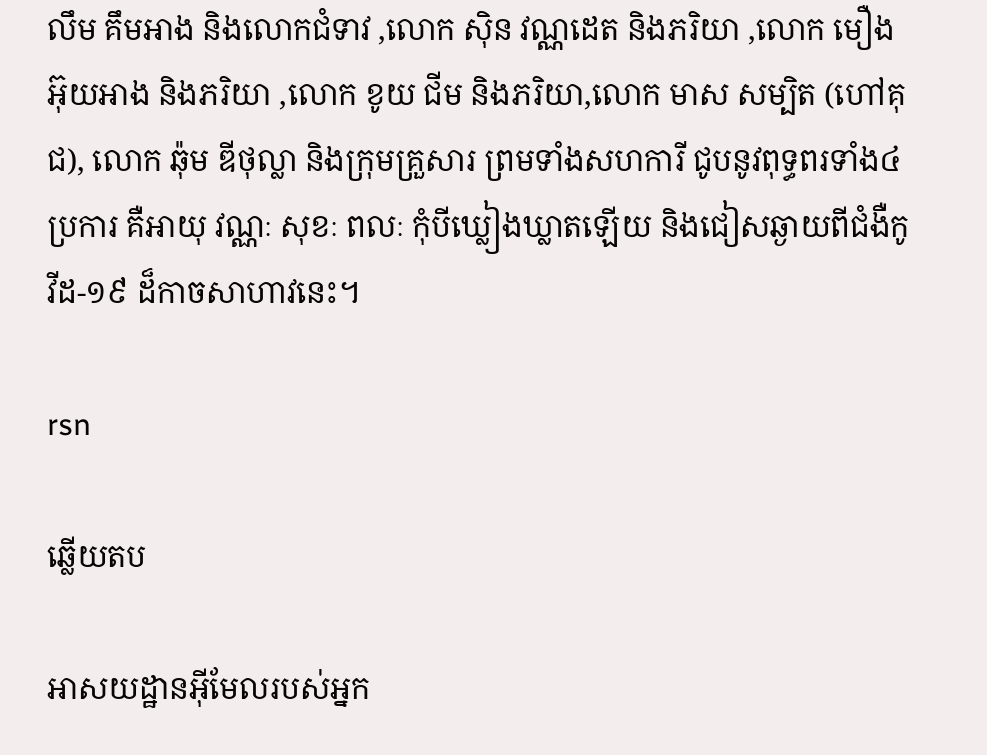លឹម គឹមអាង និងលោកជំទាវ ,លោក សុិន វណ្ណដេត និងភរិយា ,លោក មឿង អ៊ុយអាង និងភរិយា ,លោក ខូយ ជីម និងភរិយា,លោក មាស សម្បិត (ហៅគុជ), លោក ឆ៉ុម ឌីថុល្លា និងក្រុមគ្រួសារ ព្រមទាំងសហការី ជូបនូវពុទ្ធពរទាំង៤ប្រការ គឺអាយុ វណ្ណៈ សុខៈ ពលៈ កុំបីឃ្លៀងឃ្លាតឡេីយ និងជៀសឆ្ងាយពីជំងឺកូវីដ-១៩ ដ៏កាចសាហាវនេះ។

rsn

ឆ្លើយតប

អាសយដ្ឋានអ៊ីមែលរបស់អ្នក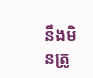នឹងមិនត្រូ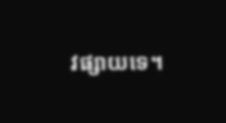វផ្សាយទេ។